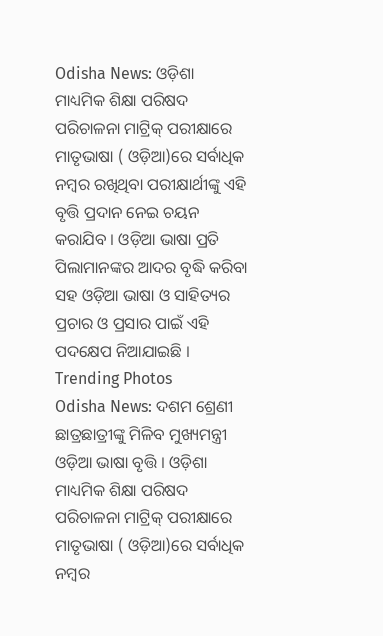Odisha News: ଓଡ଼ିଶା ମାଧ୍ୟମିକ ଶିକ୍ଷା ପରିଷଦ ପରିଚାଳନା ମାଟ୍ରିକ୍ ପରୀକ୍ଷାରେ ମାତୃଭାଷା ( ଓଡ଼ିଆ)ରେ ସର୍ବାଧିକ ନମ୍ବର ରଖିଥିବା ପରୀକ୍ଷାର୍ଥୀଙ୍କୁ ଏହି ବୃତ୍ତି ପ୍ରଦାନ ନେଇ ଚୟନ କରାଯିବ । ଓଡ଼ିଆ ଭାଷା ପ୍ରତି ପିଲାମାନଙ୍କର ଆଦର ବୃଦ୍ଧି କରିବା ସହ ଓଡ଼ିଆ ଭାଷା ଓ ସାହିତ୍ୟର ପ୍ରଚାର ଓ ପ୍ରସାର ପାଇଁ ଏହି ପଦକ୍ଷେପ ନିଆଯାଇଛି ।
Trending Photos
Odisha News: ଦଶମ ଶ୍ରେଣୀ ଛାତ୍ରଛାତ୍ରୀଙ୍କୁ ମିଳିବ ମୁଖ୍ୟମନ୍ତ୍ରୀ ଓଡ଼ିଆ ଭାଷା ବୃତ୍ତି । ଓଡ଼ିଶା ମାଧ୍ୟମିକ ଶିକ୍ଷା ପରିଷଦ ପରିଚାଳନା ମାଟ୍ରିକ୍ ପରୀକ୍ଷାରେ ମାତୃଭାଷା ( ଓଡ଼ିଆ)ରେ ସର୍ବାଧିକ ନମ୍ବର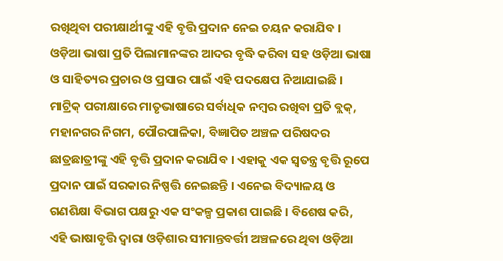ରଖିଥିବା ପରୀକ୍ଷାର୍ଥୀଙ୍କୁ ଏହି ବୃତ୍ତି ପ୍ରଦାନ ନେଇ ଚୟନ କରାଯିବ । ଓଡ଼ିଆ ଭାଷା ପ୍ରତି ପିଲାମାନଙ୍କର ଆଦର ବୃଦ୍ଧି କରିବା ସହ ଓଡ଼ିଆ ଭାଷା ଓ ସାହିତ୍ୟର ପ୍ରଚାର ଓ ପ୍ରସାର ପାଇଁ ଏହି ପଦକ୍ଷେପ ନିଆଯାଇଛି ।
ମାଟ୍ରିକ୍ ପରୀକ୍ଷାରେ ମାତୃଭାଷାରେ ସର୍ବାଧିକ ନମ୍ବର ରଖିବା ପ୍ରତି ବ୍ଲକ୍, ମହାନଗର ନିଗମ, ପୌରପାଳିକା, ବିଜ୍ଞାପିତ ଅଞ୍ଚଳ ପରିଷଦର ଛାତ୍ରଛାତ୍ରୀଙ୍କୁ ଏହି ବୃତ୍ତି ପ୍ରଦାନ କରାଯିବ । ଏହାକୁ ଏକ ସ୍ବତନ୍ତ୍ର ବୃତ୍ତି ରୂପେ ପ୍ରଦାନ ପାଇଁ ସରକାର ନିଷ୍ପତ୍ତି ନେଇଛନ୍ତି । ଏନେଇ ବିଦ୍ୟାଳୟ ଓ ଗଣଶିକ୍ଷା ବିଭାଗ ପକ୍ଷରୁ ଏକ ସଂକଳ୍ପ ପ୍ରକାଶ ପାଇଛି । ବିଶେଷ କରି, ଏହି ଭାଷାବୃତ୍ତି ଦ୍ବାରା ଓଡ଼ିଶାର ସୀମାନ୍ତବର୍ତ୍ତୀ ଅଞ୍ଚଳରେ ଥିବା ଓଡ଼ିଆ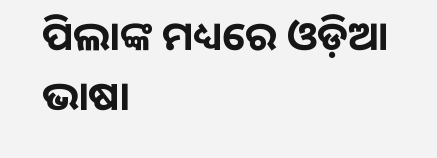ପିଲାଙ୍କ ମଧ୍ୟରେ ଓଡ଼ିଆ ଭାଷା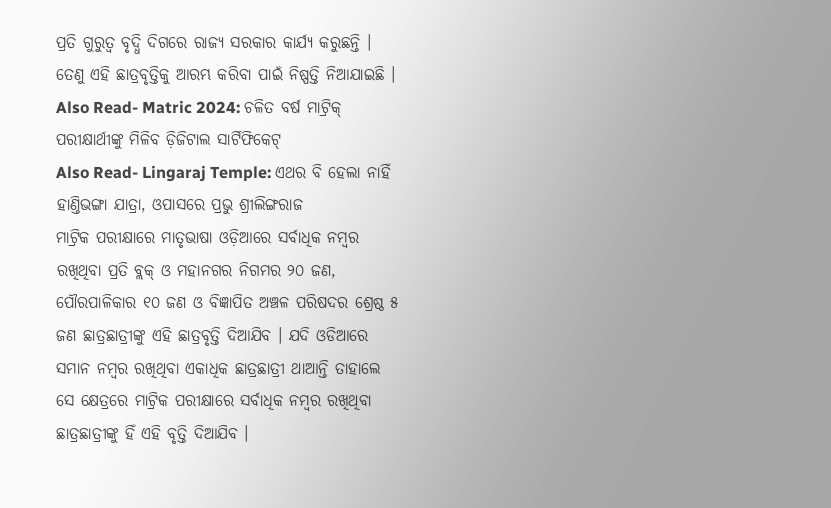ପ୍ରତି ଗୁରୁତ୍ବ ବୃଦ୍ଧି ଦିଗରେ ରାଜ୍ୟ ସରକାର କାର୍ଯ୍ୟ କରୁଛନ୍ତି । ତେଣୁ ଏହି ଛାତ୍ରବୃତ୍ତିକୁ ଆରମ୍ଭ କରିବା ପାଇଁ ନିଷ୍ପତ୍ତି ନିଆଯାଇଛି ।
Also Read- Matric 2024: ଚଳିତ ବର୍ଷ ମାଟ୍ରିକ୍ ପରୀକ୍ଷାର୍ଥୀଙ୍କୁ ମିଳିବ ଡ଼ିଜିଟାଲ ସାର୍ଟିଫିକେଟ୍
Also Read- Lingaraj Temple: ଏଥର ବି ହେଲା ନାହିଁ ହାଣ୍ତିଭଙ୍ଗା ଯାତ୍ରା, ଓପାସରେ ପ୍ରଭୁ ଶ୍ରୀଲିଙ୍ଗରାଜ
ମାଟ୍ରିକ ପରୀକ୍ଷାରେ ମାତୃଭାଷା ଓଡ଼ିଆରେ ସର୍ବାଧିକ ନମ୍ବର ରଖିଥିବା ପ୍ରତି ବ୍ଲକ୍ ଓ ମହାନଗର ନିଗମର ୨୦ ଜଣ, ପୌରପାଳିକାର ୧୦ ଜଣ ଓ ବିଜ୍ଞାପିତ ଅଞ୍ଚଳ ପରିଷଦର ଶ୍ରେଷ୍ଠ ୫ ଜଣ ଛାତ୍ରଛାତ୍ରୀଙ୍କୁ ଏହି ଛାତ୍ରବୃତ୍ତି ଦିଆଯିବ । ଯଦି ଓଡିଆରେ ସମାନ ନମ୍ବର ରଖିଥିବା ଏକାଧିକ ଛାତ୍ରଛାତ୍ରୀ ଥାଆନ୍ତି ତାହାଲେ ସେ କ୍ଷେତ୍ରରେ ମାଟ୍ରିକ ପରୀକ୍ଷାରେ ସର୍ବାଧିକ ନମ୍ବର ରଖିଥିବା ଛାତ୍ରଛାତ୍ରୀଙ୍କୁ ହିଁ ଏହି ବୃତ୍ତି ଦିଆଯିବ ।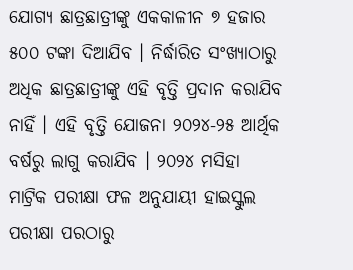ଯୋଗ୍ୟ ଛାତ୍ରଛାତ୍ରୀଙ୍କୁ ଏକକାଳୀନ ୭ ହଜାର ୫୦୦ ଟଙ୍କା ଦିଆଯିବ । ନିର୍ଦ୍ଧାରିତ ସଂଖ୍ୟାଠାରୁ ଅଧିକ ଛାତ୍ରଛାତ୍ରୀଙ୍କୁ ଏହି ବୃତ୍ତି ପ୍ରଦାନ କରାଯିବ ନାହିଁ । ଏହି ବୃତ୍ତି ଯୋଜନା ୨୦୨୪-୨୫ ଆର୍ଥିକ ବର୍ଷରୁ ଲାଗୁ କରାଯିବ । ୨୦୨୪ ମସିହା ମାଟ୍ରିକ ପରୀକ୍ଷା ଫଳ ଅନୁଯାୟୀ ହାଇସ୍କୁଲ ପରୀକ୍ଷା ପରଠାରୁ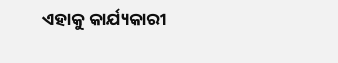ଏହାକୁ କାର୍ଯ୍ୟକାରୀ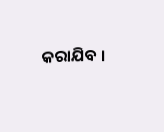କରାଯିବ ।